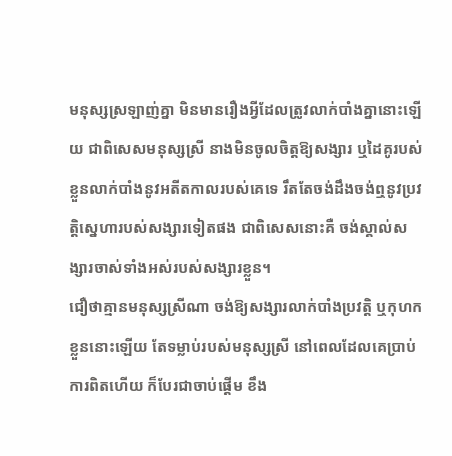មនុស្សស្រឡាញ់គ្នា មិនមានរឿងអ្វីដែលត្រូវលាក់បាំងគ្នានោះឡើយ ជាពិសេសមនុស្សស្រី នាងមិនចូលចិត្តឱ្យសង្សារ ឬដៃគូរបស់ខ្លួនលាក់បាំងនូវអតីតកាលរបស់គេទេ រឹតតែចង់ដឹងចង់ឮនូវប្រវត្តិស្នេហារបស់សង្សារទៀតផង ជាពិសេសនោះគឺ ចង់ស្គាល់សង្សារចាស់ទាំងអស់របស់សង្សារខ្លួន។
ជឿថាគ្មានមនុស្សស្រីណា ចង់ឱ្យសង្សារលាក់បាំងប្រវត្តិ ឬកុហកខ្លួននោះឡើយ តែទម្លាប់របស់មនុស្សស្រី នៅពេលដែលគេប្រាប់ការពិតហើយ ក៏បែរជាចាប់ផ្ដើម ខឹង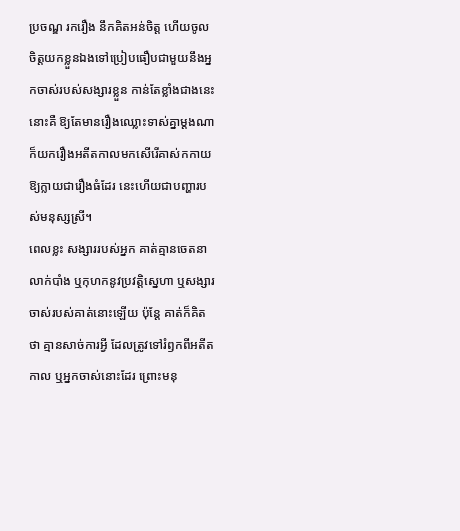ប្រចណ្ឌ រករឿង នឹកគិតអន់ចិត្ត ហើយចូលចិត្តយកខ្លួនឯងទៅប្រៀបធឿបជាមួយនឹងអ្នកចាស់របស់សង្សារខ្លួន កាន់តែខ្លាំងជាងនេះនោះគឺ ឱ្យតែមានរឿងឈ្លោះទាស់គ្នាម្ដងណា ក៏យករឿងអតីតកាលមកសើរើគាស់កកាយ ឱ្យក្លាយជារឿងធំដែរ នេះហើយជាបញ្ហារបស់មនុស្សស្រី។
ពេលខ្លះ សង្សាររបស់អ្នក គាត់គ្មានចេតនាលាក់បាំង ឬកុហកនូវប្រវត្តិស្នេហា ឬសង្សារចាស់របស់គាត់នោះឡើយ ប៉ុន្តែ គាត់ក៏គិតថា គ្មានសាច់ការអ្វី ដែលត្រូវទៅរំឭកពីអតីតកាល ឬអ្នកចាស់នោះដែរ ព្រោះមនុ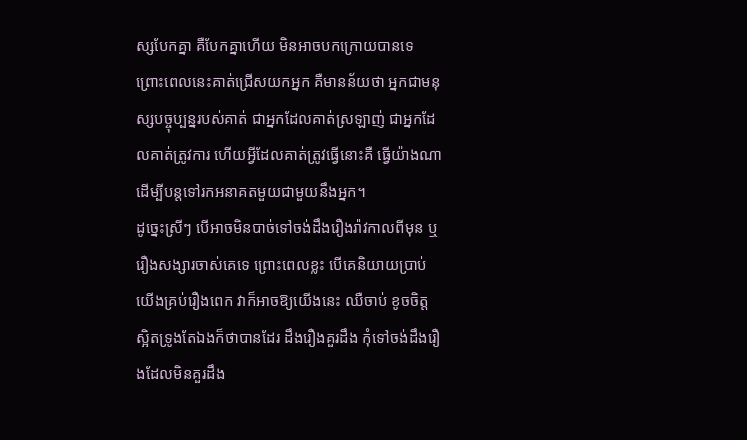ស្សបែកគ្នា គឺបែកគ្នាហើយ មិនអាចបកក្រោយបានទេ ព្រោះពេលនេះគាត់ជ្រើសយកអ្នក គឺមានន័យថា អ្នកជាមនុស្សបច្ចុប្បន្នរបស់គាត់ ជាអ្នកដែលគាត់ស្រឡាញ់ ជាអ្នកដែលគាត់ត្រូវការ ហើយអ្វីដែលគាត់ត្រូវធ្វើនោះគឺ ធ្វើយ៉ាងណា ដើម្បីបន្តទៅរកអនាគតមួយជាមួយនឹងអ្នក។
ដូច្នេះស្រីៗ បើអាចមិនបាច់ទៅចង់ដឹងរឿងរ៉ាវកាលពីមុន ឬរឿងសង្សារចាស់គេទេ ព្រោះពេលខ្លះ បើគេនិយាយប្រាប់យើងគ្រប់រឿងពេក វាក៏អាចឱ្យយើងនេះ ឈឺចាប់ ខូចចិត្ត ស្អិតទ្រូងតែឯងក៏ថាបានដែរ ដឹងរឿងគួរដឹង កុំទៅចង់ដឹងរឿងដែលមិនគួរដឹង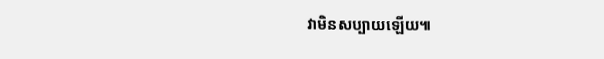វាមិនសប្បាយឡើយ៕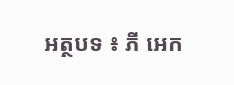អត្ថបទ ៖ ភី អេក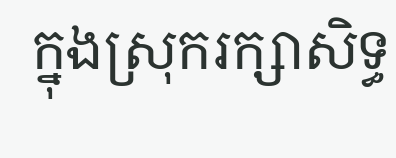ក្នុងស្រុករក្សាសិទ្ធ